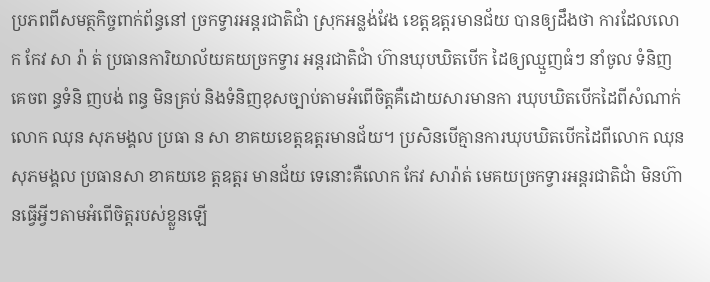ប្រភពពីសមត្ថកិច្ចពាក់ព័ន្ធនៅ ច្រកទ្វារអន្តរជាតិជាំ ស្រុកអន្លង់វែង ខេត្តឧត្តរមានជ័យ បានឲ្យដឹងថា ការដែលលោក កែវ សា រ៉ា ត់ ប្រធានការិយាល័យគយច្រកទ្វារ អន្តរជាតិជាំ ហ៊ានឃុបឃិតបើក ដៃឲ្យឈ្មួញធំៗ នាំចូល ទំនិញ គេចព ន្ធទំនិ ញបង់ ពន្ធ មិនគ្រប់ និងទំនិញខុសច្បាប់តាមអំពើចិត្តគឺដោយសារមានកា រឃុបឃិតបើកដៃពីសំណាក់លោក ឈុន សុភមង្គល ប្រធា ន សា ខាគយខេត្តឧត្តរមានជ័យ។ ប្រសិនបើគ្មានការឃុបឃិតបើកដៃពីលោក ឈុន សុភមង្គល ប្រធានសា ខាគយខេ ត្តឧត្តរ មានជ័យ ទេនោះគឺលោក កែវ សារ៉ាត់ មេគយច្រកទ្វារអន្តរជាតិជាំ មិនហ៊ានធ្វើអ្វីៗតាមអំពើចិត្តរបស់ខ្លួនឡើ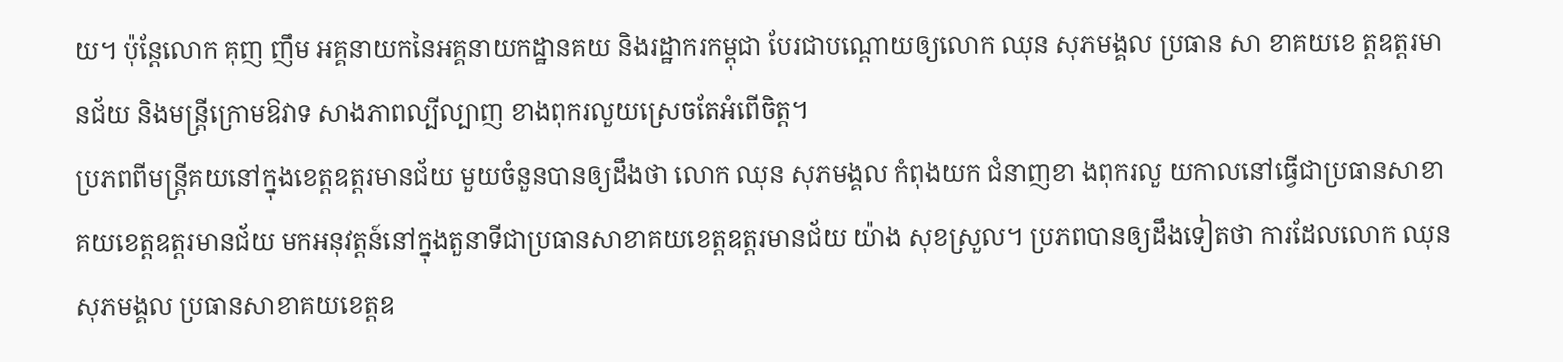យ។ ប៉ុន្តែលោក គុញ ញឹម អគ្គនាយកនៃអគ្គនាយកដ្ឋានគយ និងរដ្ឋាករកម្ពុជា បែរជាបណ្តោយឲ្យលោក ឈុន សុភមង្គល ប្រធាន សា ខាគយខេ ត្តឧត្តរមានជ័យ និងមន្ត្រីក្រោមឱវាទ សាងភាពល្បីល្បាញ ខាងពុករលួយស្រេចតែអំពើចិត្ត។
ប្រភពពីមន្ត្រីគយនៅក្នុងខេត្តឧត្តរមានជ័យ មួយចំនួនបានឲ្យដឹងថា លោក ឈុន សុភមង្គល កំពុងយក ជំនាញខា ងពុករលួ យកាលនៅធ្វើជាប្រធានសាខាគយខេត្តឧត្តរមានជ័យ មកអនុវត្តន៍នៅក្នុងតួនាទីជាប្រធានសាខាគយខេត្តឧត្តរមានជ័យ យ៉ាង សុខស្រួល។ ប្រភពបានឲ្យដឹងទៀតថា ការដែលលោក ឈុន សុភមង្គល ប្រធានសាខាគយខេត្តឧ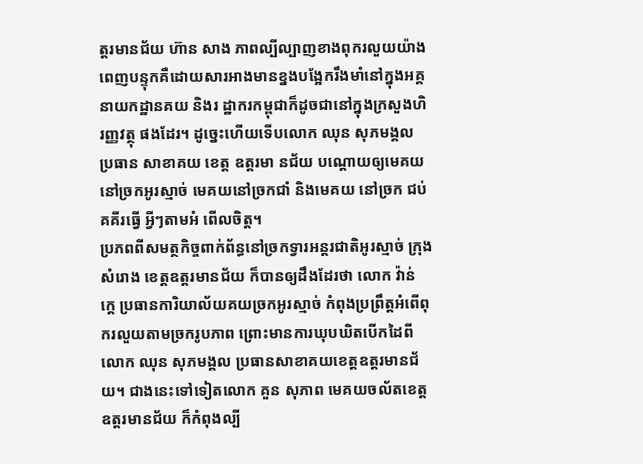ត្តរមានជ័យ ហ៊ាន សាង ភាពល្បីល្បាញខាងពុករលួយយ៉ាងពេញបន្ទុកគឺដោយសារអាងមានខ្នងបង្អែករឹងមាំនៅក្នុងអគ្គនាយកដ្ឋានគយ និងរ ដ្ឋាករកម្ពុជាក៏ដូចជានៅក្នុងក្រសួងហិរញ្ញវត្ថុ ផងដែរ។ ដូច្នេះហើយទើបលោក ឈុន សុភមង្គល ប្រធាន សាខាគយ ខេត្ត ឧត្តរមា នជ័យ បណ្តោយឲ្យមេគយនៅច្រកអូរស្មាច់ មេគយនៅច្រកជាំ និងមេគយ នៅច្រក ជប់គគីរធ្វើ អ្វីៗតាមអំ ពើលចិត្ត។
ប្រភពពីសមត្ថកិច្ចពាក់ព័ន្ធនៅច្រកទ្វារអន្តរជាតិអូរស្មាច់ ក្រុងសំរោង ខេត្តឧត្តរមានជ័យ ក៏បានឲ្យដឹងដែរថា លោក វ៉ាន់ ក្តេ ប្រធានការិយាល័យគយច្រកអូរស្មាច់ កំពុងប្រព្រឹត្តអំពើពុករលួយតាមច្រករូបភាព ព្រោះមានការឃុបឃិតបើកដៃពីលោក ឈុន សុភមង្គល ប្រធានសាខាគយខេត្តឧត្តរមានជ័យ។ ជាងនេះទៅទៀតលោក គួន សុភាព មេគយចល័តខេត្តឧត្តរមានជ័យ ក៏កំពុងល្បី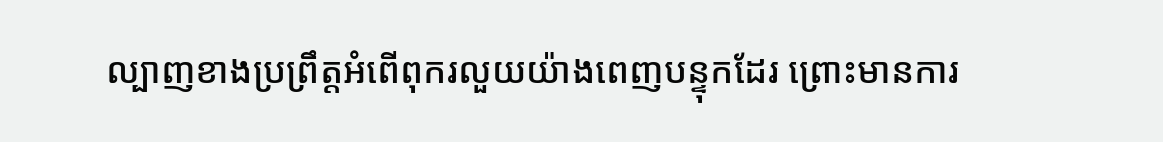ល្បាញខាងប្រព្រឹត្តអំពើពុករលួយយ៉ាងពេញបន្ទុកដែរ ព្រោះមានការ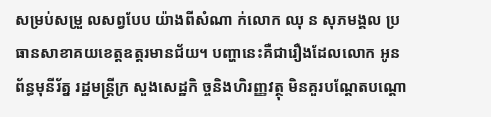សម្រប់សម្រួ លសព្វបែប យ៉ាងពីសំណា ក់លោក ឈុ ន សុភមង្គល ប្រធានសាខាគយខេត្តឧត្តរមានជ័យ។ បញ្ហានេះគឺជារឿងដែលលោក អូន ព័ន្ធមុនីរ័ត្ន រដ្ឋមន្ត្រីក្រ សួងសេដ្ឋកិ ច្ចនិងហិរញ្ញវត្ថុ មិនគួរបណ្តែតបណ្តោ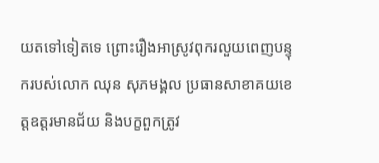យតទៅទៀតទេ ព្រោះរឿងអាស្រូវពុករលួយពេញបន្ទុករបស់លោក ឈុន សុភមង្គល ប្រធានសាខាគយខេត្តឧត្តរមានជ័យ និងបក្ខពួកត្រូវ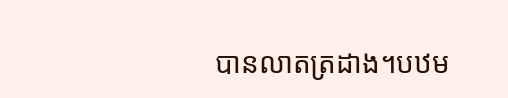បានលាតត្រដាង។បឋម